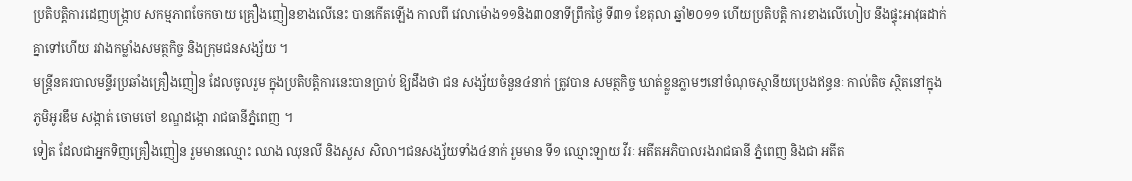ប្រតិបត្ដិការដេញបង្ក្រាប សកម្មភាពចែកចាយ គ្រឿងញៀនខាងលើនេះ បានកើតឡើង កាលពី វេលាម៉ោង១១និង៣០នាទីព្រឹកថ្ងៃ ទី៣១ ខែតុលា ឆ្នាំ២០១១ ហើយប្រតិបត្ដិ ការខាងលើហៀប នឹងផ្ទុះអាវុធដាក់គ្នាទៅហើយ រវាងកម្លាំងសមត្ថកិច្ច និងក្រុមជនសង្ស័យ ។
មន្ដ្រីនគរបាលមន្ទីរប្រឆាំងគ្រឿងញៀន ដែលចូលរួម ក្នុងប្រតិបត្ដិការនេះបានប្រាប់ ឱ្យដឹងថា ជន សង្ស័យចំនួន៤នាក់ ត្រូវបាន សមត្ថកិច្ច ឃាត់ខ្លួនភ្លាមៗនៅចំណុចស្ថានីយប្រេងឥន្ធនៈ កាល់តិច ស្ថិតនៅក្នុងភូមិអូរឌឹម សង្កាត់ ចោមចៅ ខណ្ឌដង្កោ រាជធានីភ្នំពេញ ។
ទៀត ដែលជាអ្នកទិញគ្រឿងញៀន រួមមានឈ្មោះ ឈាង ឈុនលី និងសួស សិលា។ជនសង្ស័យទាំង៤នាក់ រួមមាន ទី១ ឈ្មោះឡាយ វីរៈ អតីតអភិបាលរងរាជធានី ភ្នំពេញ និងជា អតីត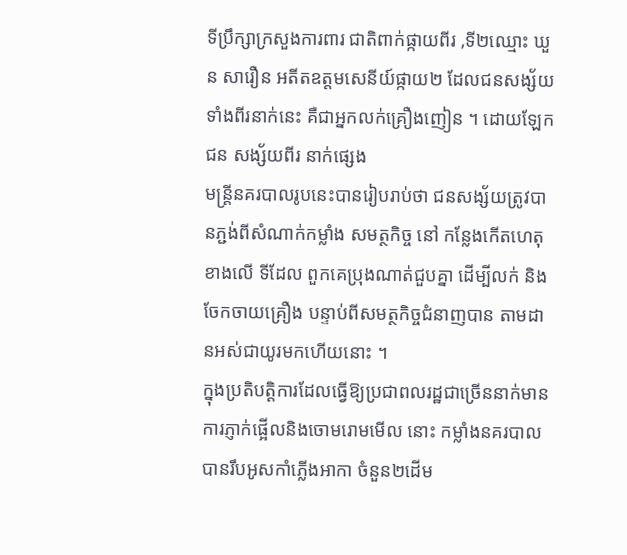ទីប្រឹក្សាក្រសួងការពារ ជាតិពាក់ផ្កាយពីរ ,ទី២ឈ្មោះ ឃួន សារឿន អតីតឧត្ដមសេនីយ៍ផ្កាយ២ ដែលជនសង្ស័យ ទាំងពីរនាក់នេះ គឺជាអ្នកលក់គ្រឿងញៀន ។ ដោយឡែកជន សង្ស័យពីរ នាក់ផ្សេង
មន្ដ្រីនគរបាលរូបនេះបានរៀបរាប់ថា ជនសង្ស័យត្រូវបានភ្ជង់ពីសំណាក់កម្លាំង សមត្ថកិច្ច នៅ កន្លែងកើតហេតុខាងលើ ទីដែល ពួកគេប្រុងណាត់ជួបគ្នា ដើម្បីលក់ និងចែកចាយគ្រឿង បន្ទាប់ពីសមត្ថកិច្ចជំនាញបាន តាមដានអស់ជាយូរមកហើយនោះ ។
ក្នុងប្រតិបត្ដិការដែលធ្វើឱ្យប្រជាពលរដ្ឋជាច្រើននាក់មានការភ្ញាក់ផ្អើលនិងចោមរោមមើល នោះ កម្លាំងនគរបាលបានរឹបអូសកាំភ្លើងអាកា ចំនួន២ដើម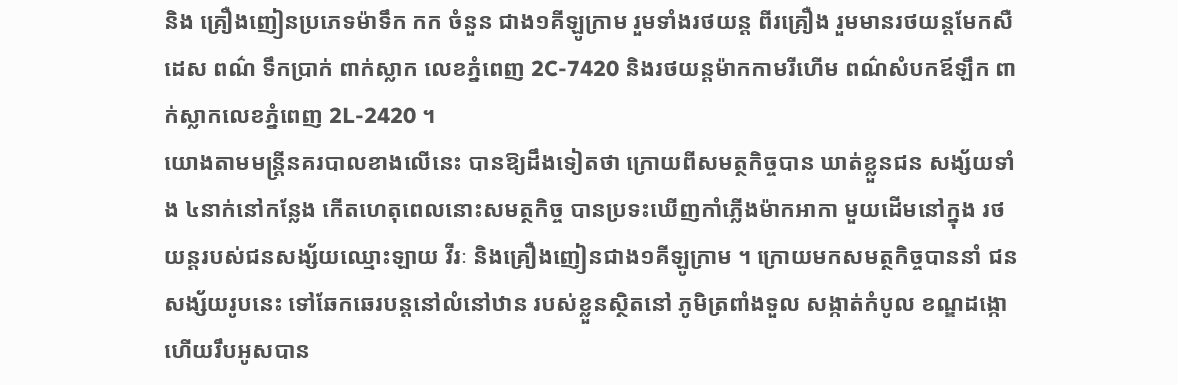និង គ្រឿងញៀនប្រភេទម៉ាទឹក កក ចំនួន ជាង១គីឡូក្រាម រួមទាំងរថយន្ដ ពីរគ្រឿង រួមមានរថយន្ដមែកសឺដេស ពណ៌ ទឹកប្រាក់ ពាក់ស្លាក លេខភ្នំពេញ 2C-7420 និងរថយន្ដម៉ាកកាមរីហើម ពណ៌សំបកឪឡឹក ពាក់ស្លាកលេខភ្នំពេញ 2L-2420 ។
យោងតាមមន្ដ្រីនគរបាលខាងលើនេះ បានឱ្យដឹងទៀតថា ក្រោយពីសមត្ថកិច្ចបាន ឃាត់ខ្លួនជន សង្ស័យទាំង ៤នាក់នៅកន្លែង កើតហេតុពេលនោះសមត្ថកិច្ច បានប្រទះឃើញកាំភ្លើងម៉ាកអាកា មួយដើមនៅក្នុង រថយន្ដរបស់ជនសង្ស័យឈ្មោះឡាយ វីរៈ និងគ្រឿងញៀនជាង១គីឡូក្រាម ។ ក្រោយមកសមត្ថកិច្ចបាននាំ ជនសង្ស័យរូបនេះ ទៅឆែកឆេរបន្ដនៅលំនៅឋាន របស់ខ្លួនស្ថិតនៅ ភូមិត្រពាំងទួល សង្កាត់កំបូល ខណ្ឌដង្កោ ហើយរឹបអូសបាន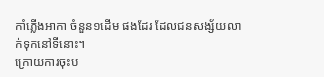កាំភ្លើងអាកា ចំនួន១ដើម ផងដែរ ដែលជនសង្ស័យលាក់ទុកនៅទីនោះ។
ក្រោយការចុះប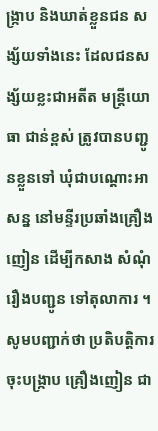ង្ក្រាប និងឃាត់ខ្លួនជន សង្ស័យទាំងនេះ ដែលជនសង្ស័យខ្លះជាអតីត មន្ដ្រីយោធា ជាន់ខ្ពស់ ត្រូវបានបញ្ជូនខ្លួនទៅ ឃុំជាបណ្ដោះអាសន្ន នៅមន្ទីរប្រឆាំងគ្រឿងញៀន ដើម្បីកសាង សំណុំរឿងបញ្ជូន ទៅតុលាការ ។
សូមបញ្ជាក់ថា ប្រតិបត្ដិការចុះបង្ក្រាប គ្រឿងញៀន ជា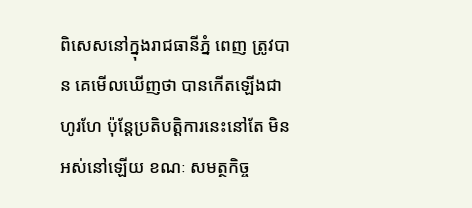ពិសេសនៅក្នុងរាជធានីភ្នំ ពេញ ត្រូវបាន គេមើលឃើញថា បានកើតឡើងជាហូរហែ ប៉ុន្ដែប្រតិបត្ដិការនេះនៅតែ មិនអស់នៅឡើយ ខណៈ សមត្ថកិច្ច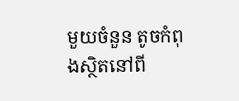មួយចំនួន តូចកំពុងស្ថិតនៅពី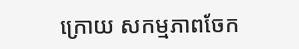ក្រោយ សកម្មភាពចែក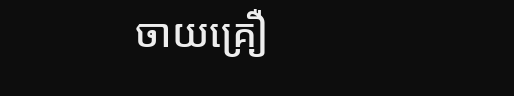ចាយគ្រឿ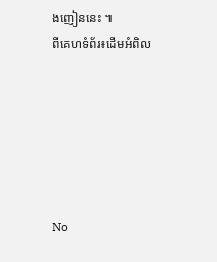ងញៀននេះ ៕
ពីគេហទំព័រ៖ដើមអំពិល






No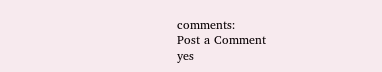comments:
Post a Comment
yes